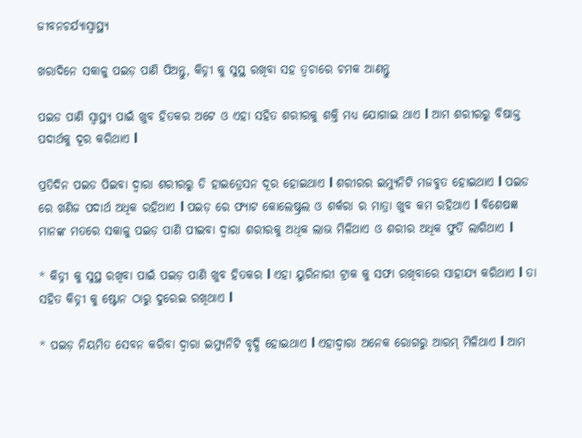ଜୀବନଚର୍ଯ୍ୟାସ୍ୱାସ୍ଥ୍ୟ

ଖରାଦିନେ ସକାଳୁ ପଇଡ଼ ପାଣି ପିଅନ୍ତୁ, କିଡ୍ନୀ କୁ ସୁସ୍ଥ ରଖିବା ସହ ତ୍ୱଚାରେ ଚମକ ଆଣନ୍ତୁ

ପଇଡ ପାଣି ସ୍ୱାସ୍ଥ୍ୟ ପାଇଁ ଖୁବ ହିତକର ଅଟେ ଓ ଏହା ସହିତ ଶରୀରକୁ ଶକ୍ତି ମଧ୍ୟ ଯୋଗାଇ ଥାଏ l ଆମ ଶରୀରରୁ ବିଷାକ୍ତ ପଦାର୍ଥକୁ ଦୂର କରିଥାଏ l

ପ୍ରତିଦିନ ପଇଡ ପିଇବା ଦ୍ୱାରା ଶରୀରରୁ ଡି ହାଇଡ୍ରେସନ ଦୂର ହୋଇଥାଏ l ଶରୀରର ଇମ୍ୟୁନିଟି ମଜବୁତ ହୋଇଥାଏ l ପଇଡ ରେ ଖଣିଜ ପଦାର୍ଥ ଅଧିକ ରହିଥାଏ l ପଇଡ଼ ରେ ଫ୍ୟାଟ କୋଲେଷ୍ଟ୍ରଲ ଓ ଶର୍କରା ର ମାତ୍ରା ଖୁବ କମ ରହିଥାଏ l ବିଶେଷଜ୍ଞ ମାନଙ୍କ ମତରେ ସକାଳୁ ପଇଡ଼ ପାଣି ପୀଇବା ଦ୍ୱାରା ଶରୀରକୁ ଅଧିକ ଲାଭ ମିଳିଥାଏ ଓ ଶରୀର ଅଧିକ ଫୁର୍ତି ଲାଗିଥାଏ l

* କିଡ୍ନୀ କୁ ସୁସ୍ଥ ରଖିବା ପାଇଁ ପଇଡ଼ ପାଣି ଖୁବ ହିତକର l ଏହା ୟୁରିନାରୀ ଟ୍ରାକ କୁ ସଫା ରଖିବାରେ ସାହାଯ୍ୟ କରିଥାଏ l ତା ସହିତ କିଡ୍ନୀ କୁ ଷ୍ଟୋନ ଠାରୁ ଦୁରେଇ ରଖିଥାଏ l

* ପଇଡ଼ ନିୟମିତ ସେବନ କରିବା ଦ୍ୱାରା ଇମ୍ୟୁନିଟି ବୃଦ୍ଧି ହୋଇଥାଏ l ଏହାଦ୍ୱାରା ଅନେକ ରୋଗରୁ ଆରମ୍ ମିଳିଥାଏ l ଆମ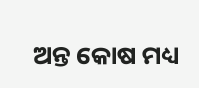ଅନ୍ତ କୋଷ ମଧ୍ୟ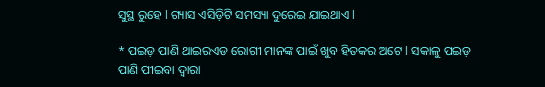ସୁସ୍ଥ ରୁହେ l ଗ୍ୟାସ ଏସିଡ଼ିଟି ସମସ୍ୟା ଦୁରେଇ ଯାଇଥାଏ l

* ପଇଡ଼ ପାଣି ଥାଇରଏଡ ରୋଗୀ ମାନଙ୍କ ପାଇଁ ଖୁବ ହିତକର ଅଟେ l ସକାଳୁ ପଇଡ଼ ପାଣି ପୀଇବା ଦ୍ୱାରା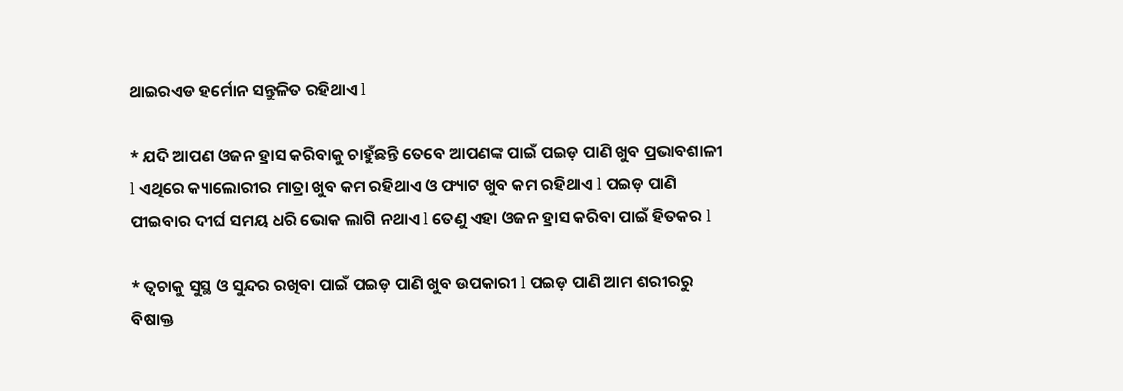ଥାଇରଏଡ ହର୍ମୋନ ସନ୍ତୁଳିତ ରହିଥାଏ l

* ଯଦି ଆପଣ ଓଜନ ହ୍ରାସ କରିବାକୁ ଚାହୁଁଛନ୍ତି ତେବେ ଆପଣଙ୍କ ପାଇଁ ପଇଡ଼ ପାଣି ଖୁବ ପ୍ରଭାବଶାଳୀ l ଏଥିରେ କ୍ୟାଲୋରୀର ମାତ୍ରା ଖୁବ କମ ରହିଥାଏ ଓ ଫ୍ୟାଟ ଖୁବ କମ ରହିଥାଏ l ପଇଡ଼ ପାଣି ପୀଇବାର ଦୀର୍ଘ ସମୟ ଧରି ଭୋକ ଲାଗି ନଥାଏ l ତେଣୁ ଏହା ଓଜନ ହ୍ରାସ କରିବା ପାଇଁ ହିତକର l

* ତ୍ୱଚାକୁ ସୁସ୍ଥ ଓ ସୁନ୍ଦର ରଖିବା ପାଇଁ ପଇଡ଼ ପାଣି ଖୁବ ଉପକାରୀ l ପଇଡ଼ ପାଣି ଆମ ଶରୀରରୁ ବିଷାକ୍ତ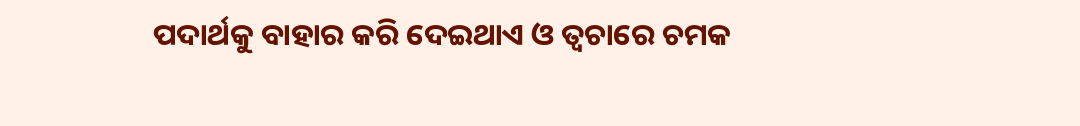ପଦାର୍ଥକୁ ବାହାର କରି ଦେଇଥାଏ ଓ ତ୍ୱଚାରେ ଚମକ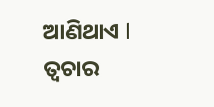ଆଣିଥାଏ l ତ୍ୱଚାର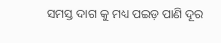ସମସ୍ତ ଦାଗ କୁ ମଧ୍ୟ ପଇଡ଼ ପାଣି ଦୂର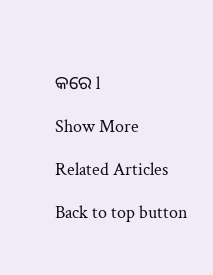କରେ l

Show More

Related Articles

Back to top button